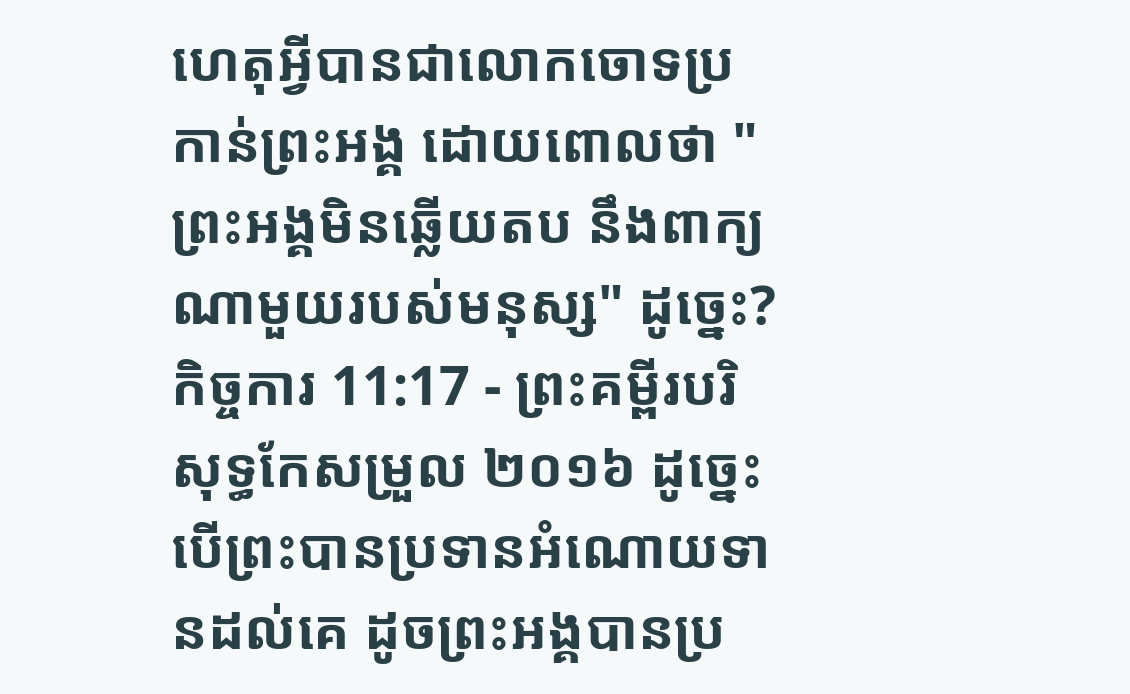ហេតុអ្វីបានជាលោកចោទប្រកាន់ព្រះអង្គ ដោយពោលថា "ព្រះអង្គមិនឆ្លើយតប នឹងពាក្យណាមួយរបស់មនុស្ស" ដូច្នេះ?
កិច្ចការ 11:17 - ព្រះគម្ពីរបរិសុទ្ធកែសម្រួល ២០១៦ ដូច្នេះ បើព្រះបានប្រទានអំណោយទានដល់គេ ដូចព្រះអង្គបានប្រ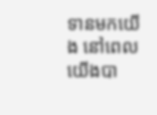ទានមកយើង នៅពេលយើងបា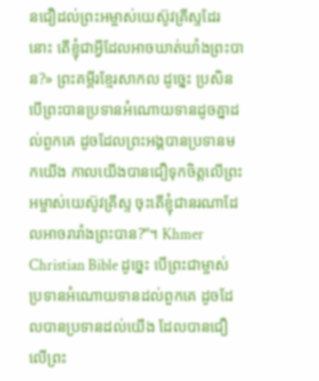នជឿដល់ព្រះអម្ចាស់យេស៊ូវគ្រីស្ទដែរនោះ តើខ្ញុំជាអ្វីដែលអាចឃាត់ឃាំងព្រះបាន?» ព្រះគម្ពីរខ្មែរសាកល ដូច្នេះ ប្រសិនបើព្រះបានប្រទានអំណោយទានដូចគ្នាដល់ពួកគេ ដូចដែលព្រះអង្គបានប្រទានមកយើង កាលយើងបានជឿទុកចិត្តលើព្រះអម្ចាស់យេស៊ូវគ្រីស្ទ ចុះតើខ្ញុំជានរណាដែលអាចរារាំងព្រះបាន?”។ Khmer Christian Bible ដូច្នេះ បើព្រះជាម្ចាស់ប្រទានអំណោយទានដល់ពួកគេ ដូចដែលបានប្រទានដល់យើង ដែលបានជឿលើព្រះ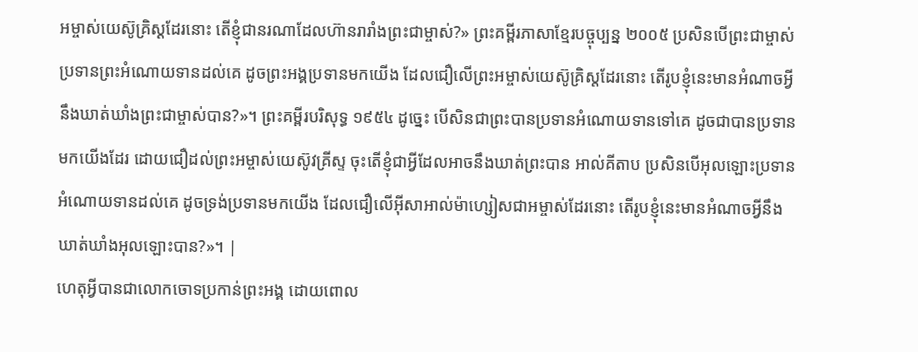អម្ចាស់យេស៊ូគ្រិស្ដដែរនោះ តើខ្ញុំជានរណាដែលហ៊ានរារាំងព្រះជាម្ចាស់?» ព្រះគម្ពីរភាសាខ្មែរបច្ចុប្បន្ន ២០០៥ ប្រសិនបើព្រះជាម្ចាស់ប្រទានព្រះអំណោយទានដល់គេ ដូចព្រះអង្គប្រទានមកយើង ដែលជឿលើព្រះអម្ចាស់យេស៊ូគ្រិស្តដែរនោះ តើរូបខ្ញុំនេះមានអំណាចអ្វីនឹងឃាត់ឃាំងព្រះជាម្ចាស់បាន?»។ ព្រះគម្ពីរបរិសុទ្ធ ១៩៥៤ ដូច្នេះ បើសិនជាព្រះបានប្រទានអំណោយទានទៅគេ ដូចជាបានប្រទានមកយើងដែរ ដោយជឿដល់ព្រះអម្ចាស់យេស៊ូវគ្រីស្ទ ចុះតើខ្ញុំជាអ្វីដែលអាចនឹងឃាត់ព្រះបាន អាល់គីតាប ប្រសិនបើអុលឡោះប្រទានអំណោយទានដល់គេ ដូចទ្រង់ប្រទានមកយើង ដែលជឿលើអ៊ីសាអាល់ម៉ាហ្សៀសជាអម្ចាស់ដែរនោះ តើរូបខ្ញុំនេះមានអំណាចអ្វីនឹងឃាត់ឃាំងអុលឡោះបាន?»។ |
ហេតុអ្វីបានជាលោកចោទប្រកាន់ព្រះអង្គ ដោយពោល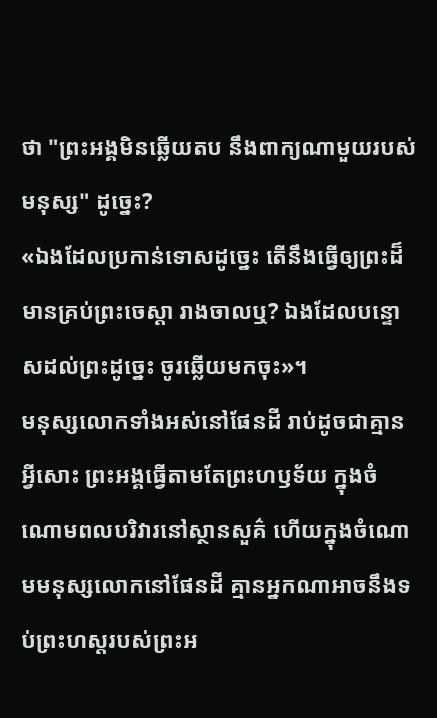ថា "ព្រះអង្គមិនឆ្លើយតប នឹងពាក្យណាមួយរបស់មនុស្ស" ដូច្នេះ?
«ឯងដែលប្រកាន់ទោសដូច្នេះ តើនឹងធ្វើឲ្យព្រះដ៏មានគ្រប់ព្រះចេស្តា រាងចាលឬ? ឯងដែលបន្ទោសដល់ព្រះដូច្នេះ ចូរឆ្លើយមកចុះ»។
មនុស្សលោកទាំងអស់នៅផែនដី រាប់ដូចជាគ្មានអ្វីសោះ ព្រះអង្គធ្វើតាមតែព្រះហឫទ័យ ក្នុងចំណោមពលបរិវារនៅស្ថានសួគ៌ ហើយក្នុងចំណោមមនុស្សលោកនៅផែនដី គ្មានអ្នកណាអាចនឹងទប់ព្រះហស្តរបស់ព្រះអ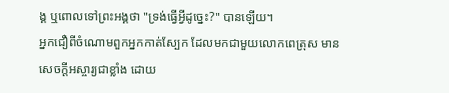ង្គ ឬពោលទៅព្រះអង្គថា "ទ្រង់ធ្វើអ្វីដូច្នេះ?" បានឡើយ។
អ្នកជឿពីចំណោមពួកអ្នកកាត់ស្បែក ដែលមកជាមួយលោកពេត្រុស មានសេចក្ដីអស្ចារ្យជាខ្លាំង ដោយ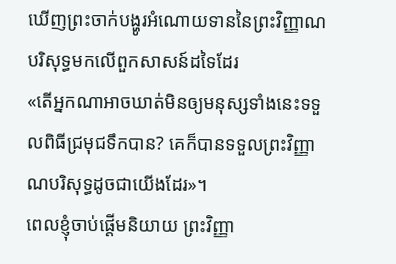ឃើញព្រះចាក់បង្ហូរអំណោយទាននៃព្រះវិញ្ញាណបរិសុទ្ធមកលើពួកសាសន៍ដទៃដែរ
«តើអ្នកណាអាចឃាត់មិនឲ្យមនុស្សទាំងនេះទទួលពិធីជ្រមុជទឹកបាន? គេក៏បានទទួលព្រះវិញ្ញាណបរិសុទ្ធដូចជាយើងដែរ»។
ពេលខ្ញុំចាប់ផ្ដើមនិយាយ ព្រះវិញ្ញា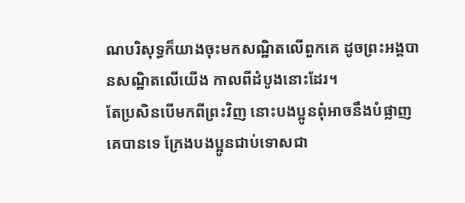ណបរិសុទ្ធក៏យាងចុះមកសណ្ឋិតលើពួកគេ ដូចព្រះអង្គបានសណ្ឋិតលើយើង កាលពីដំបូងនោះដែរ។
តែប្រសិនបើមកពីព្រះវិញ នោះបងប្អូនពុំអាចនឹងបំផ្លាញគេបានទេ ក្រែងបងប្អូនជាប់ទោសជា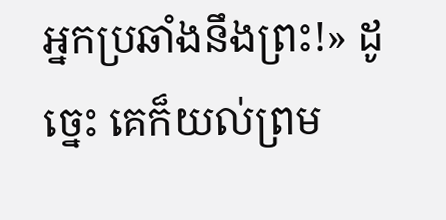អ្នកប្រឆាំងនឹងព្រះ!» ដូច្នេះ គេក៏យល់ព្រម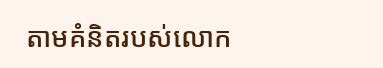តាមគំនិតរបស់លោក